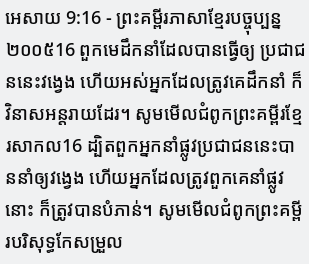អេសាយ 9:16 - ព្រះគម្ពីរភាសាខ្មែរបច្ចុប្បន្ន ២០០៥16 ពួកមេដឹកនាំដែលបានធ្វើឲ្យ ប្រជាជននេះវង្វេង ហើយអស់អ្នកដែលត្រូវគេដឹកនាំ ក៏វិនាសអន្តរាយដែរ។ សូមមើលជំពូកព្រះគម្ពីរខ្មែរសាកល16 ដ្បិតពួកអ្នកនាំផ្លូវប្រជាជននេះបាននាំឲ្យវង្វេង ហើយអ្នកដែលត្រូវពួកគេនាំផ្លូវនោះ ក៏ត្រូវបានបំភាន់។ សូមមើលជំពូកព្រះគម្ពីរបរិសុទ្ធកែសម្រួល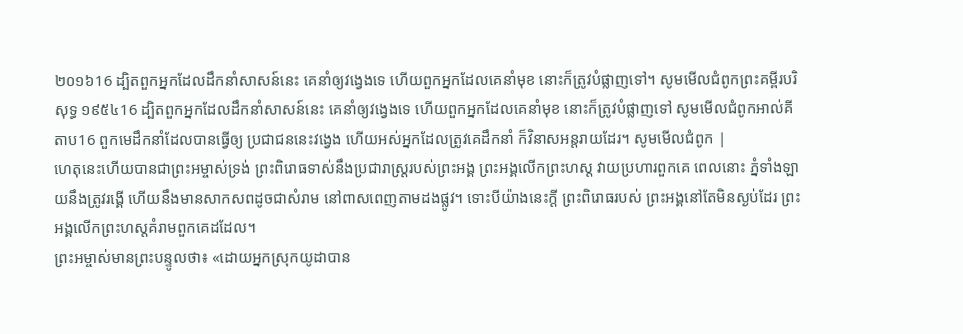២០១៦16 ដ្បិតពួកអ្នកដែលដឹកនាំសាសន៍នេះ គេនាំឲ្យវង្វេងទេ ហើយពួកអ្នកដែលគេនាំមុខ នោះក៏ត្រូវបំផ្លាញទៅ។ សូមមើលជំពូកព្រះគម្ពីរបរិសុទ្ធ ១៩៥៤16 ដ្បិតពួកអ្នកដែលដឹកនាំសាសន៍នេះ គេនាំឲ្យវង្វេងទេ ហើយពួកអ្នកដែលគេនាំមុខ នោះក៏ត្រូវបំផ្លាញទៅ សូមមើលជំពូកអាល់គីតាប16 ពួកមេដឹកនាំដែលបានធ្វើឲ្យ ប្រជាជននេះវង្វេង ហើយអស់អ្នកដែលត្រូវគេដឹកនាំ ក៏វិនាសអន្តរាយដែរ។ សូមមើលជំពូក |
ហេតុនេះហើយបានជាព្រះអម្ចាស់ទ្រង់ ព្រះពិរោធទាស់នឹងប្រជារាស្ត្ររបស់ព្រះអង្គ ព្រះអង្គលើកព្រះហស្ដ វាយប្រហារពួកគេ ពេលនោះ ភ្នំទាំងឡាយនឹងត្រូវរង្គើ ហើយនឹងមានសាកសពដូចជាសំរាម នៅពាសពេញតាមដងផ្លូវ។ ទោះបីយ៉ាងនេះក្ដី ព្រះពិរោធរបស់ ព្រះអង្គនៅតែមិនស្ងប់ដែរ ព្រះអង្គលើកព្រះហស្ដគំរាមពួកគេដដែល។
ព្រះអម្ចាស់មានព្រះបន្ទូលថា៖ «ដោយអ្នកស្រុកយូដាបាន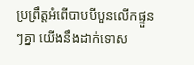ប្រព្រឹត្តអំពើបាបបីបួនលើកផ្ទួនៗគ្នា យើងនឹងដាក់ទោស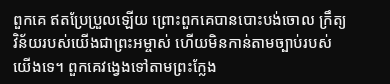ពួកគេ ឥតប្រែប្រួលឡើយ ព្រោះពួកគេបានបោះបង់ចោល ក្រឹត្យវិន័យរបស់យើងជាព្រះអម្ចាស់ ហើយមិនកាន់តាមច្បាប់របស់យើងទេ។ ពួកគេវង្វេងទៅតាមព្រះក្លែង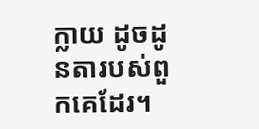ក្លាយ ដូចដូនតារបស់ពួកគេដែរ។